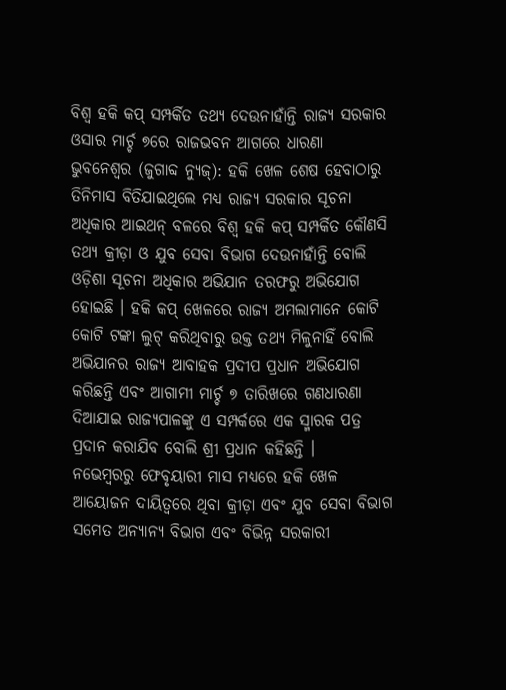ବିଶ୍ୱ ହକି କପ୍ ସମ୍ପର୍କିତ ତଥ୍ୟ ଦେଉନାହାଁନ୍ତି ରାଜ୍ୟ ସରକାର ଓସାର ମାର୍ଚ୍ଚ ୭ରେ ରାଜଭବନ ଆଗରେ ଧାରଣା
ଭୁବନେଶ୍ୱର (ଜୁଗାବ୍ଦ ନ୍ୟୁଜ୍): ହକି ଖେଳ ଶେଷ ହେବାଠାରୁ ତିନିମାସ ବିତିଯାଇଥିଲେ ମଧ୍ୟ ରାଜ୍ୟ ସରକାର ସୂଚନା ଅଧିକାର ଆଇଥନ୍ ବଳରେ ବିଶ୍ୱ ହକି କପ୍ ସମ୍ପର୍କିତ କୌଣସି ତଥ୍ୟ କ୍ରୀଡ଼ା ଓ ଯୁବ ସେବା ବିଭାଗ ଦେଉନାହାଁନ୍ତି ବୋଲି ଓଡ଼ିଶା ସୂଚନା ଅଧିକାର ଅଭିଯାନ ତରଫରୁ ଅଭିଯୋଗ ହୋଇଛି । ହକି କପ୍ ଖେଳରେ ରାଜ୍ୟ ଅମଲାମାନେ କୋଟି କୋଟି ଟଙ୍କା ଲୁଟ୍ କରିଥିବାରୁ ଉକ୍ତ ତଥ୍ୟ ମିଳୁନାହିଁ ବୋଲି ଅଭିଯାନର ରାଜ୍ୟ ଆବାହକ ପ୍ରଦୀପ ପ୍ରଧାନ ଅଭିଯୋଗ କରିଛନ୍ତି ଏବଂ ଆଗାମୀ ମାର୍ଚ୍ଚ ୭ ତାରିଖରେ ଗଣଧାରଣା ଦିଆଯାଇ ରାଜ୍ୟପାଳଙ୍କୁ ଏ ସମ୍ପର୍କରେ ଏକ ସ୍ମାରକ ପତ୍ର ପ୍ରଦାନ କରାଯିବ ବୋଲି ଶ୍ରୀ ପ୍ରଧାନ କହିଛନ୍ତି ।
ନଭେମ୍ବରରୁ ଫେବୃୟାରୀ ମାସ ମଧ୍ୟରେ ହକି ଖେଳ ଆୟୋଜନ ଦାୟିତ୍ୱରେ ଥିବା କ୍ରୀଡ଼ା ଏବଂ ଯୁବ ସେବା ବିଭାଗ ସମେତ ଅନ୍ୟାନ୍ୟ ବିଭାଗ ଏବଂ ବିଭିନ୍ନ ସରକାରୀ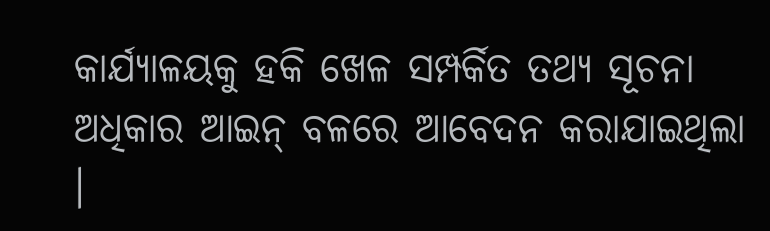କାର୍ଯ୍ୟାଳୟକୁ ହକି ଖେଳ ସମ୍ପର୍କିତ ତଥ୍ୟ ସୂଚନା ଅଧିକାର ଆଇନ୍ ବଳରେ ଆବେଦନ କରାଯାଇଥିଲା ।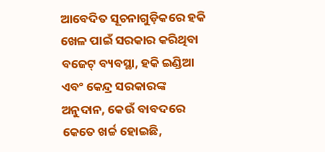ଆବେଦିତ ସୂଚନାଗୁଡ଼ିକରେ ହକି ଖେଳ ପାଇଁ ସରକାର କରିଥିବା ବଜେଟ୍ ବ୍ୟବସ୍ଥା, ହକି ଇଣ୍ଡିଆ ଏବଂ କେନ୍ଦ୍ର ସରକାରଙ୍କ ଅନୁଦାନ, କେଉଁ ବାବଦରେ କେତେ ଖର୍ଚ୍ଚ ହୋଇଛି,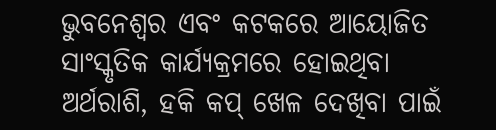ଭୁବନେଶ୍ୱର ଏବଂ କଟକରେ ଆୟୋଜିତ ସାଂସ୍କୃତିକ କାର୍ଯ୍ୟକ୍ରମରେ ହୋଇଥିବା ଅର୍ଥରାଶି, ହକି କପ୍ ଖେଳ ଦେଖିବା ପାଇଁ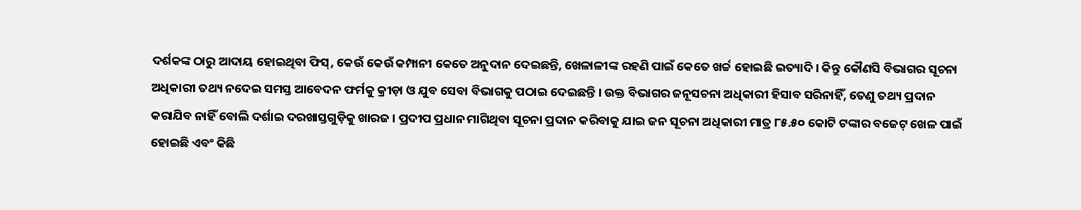ଦର୍ଶକଙ୍କ ଠାରୁ ଆଦାୟ ହୋଇଥିବା ଫିସ୍, କେଉଁ କେଉଁ କମ୍ପାନୀ କେତେ ଅନୁଦାନ ଦେଇଛନ୍ତି, ଖେଳାଳୀଙ୍କ ରହଣି ପାଇଁ କେତେ ଖର୍ଚ୍ଚ ହୋଇଛି ଇତ୍ୟାଦି । କିନ୍ତୁ କୌଣସି ବିଭାଗର ସୂଚନା ଅଧିକାରୀ ତଥ୍ୟ ନଦେଇ ସମସ୍ତ ଆବେଦନ ଫର୍ମକୁ କ୍ରୀଡ଼ା ଓ ଯୁବ ସେବା ବିଭାଗକୁ ପଠାଇ ଦେଇଛନ୍ତି । ଉକ୍ତ ବିଭାଗର ଜନୂସଚନା ଅଧିକାରୀ ହିସାବ ସରିନାହିଁ, ତେଣୁ ତଥ୍ୟ ପ୍ରଦାନ କରାଯିବ ନାହିଁ ବୋଲି ଦର୍ଶାଇ ଦରଖାସ୍ତଗୁଡ଼ିକୁ ଖାରଜ । ପ୍ରଦୀପ ପ୍ରଧାନ ମାଗିଥିବା ସୂଚନା ପ୍ରଦାନ କରିବାକୁ ଯାଇ ଜନ ସୂଚନା ଅଧିକାରୀ ମାତ୍ର ୮୫.୫୦ କୋଟି ଟଙ୍କାର ବଜେଟ୍ ଖେଳ ପାଇଁ ହୋଇଛି ଏବଂ କିଛି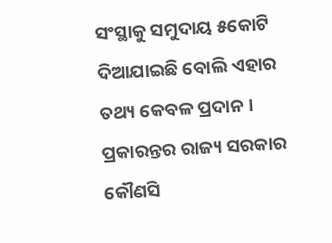ସଂସ୍ଥାକୁ ସମୁଦାୟ ୫କୋଟି ଦିଆଯାଇଛି ବୋଲି ଏହାର ତଥ୍ୟ କେବଳ ପ୍ରଦାନ । ପ୍ରକାରନ୍ତର ରାଜ୍ୟ ସରକାର କୌଣସି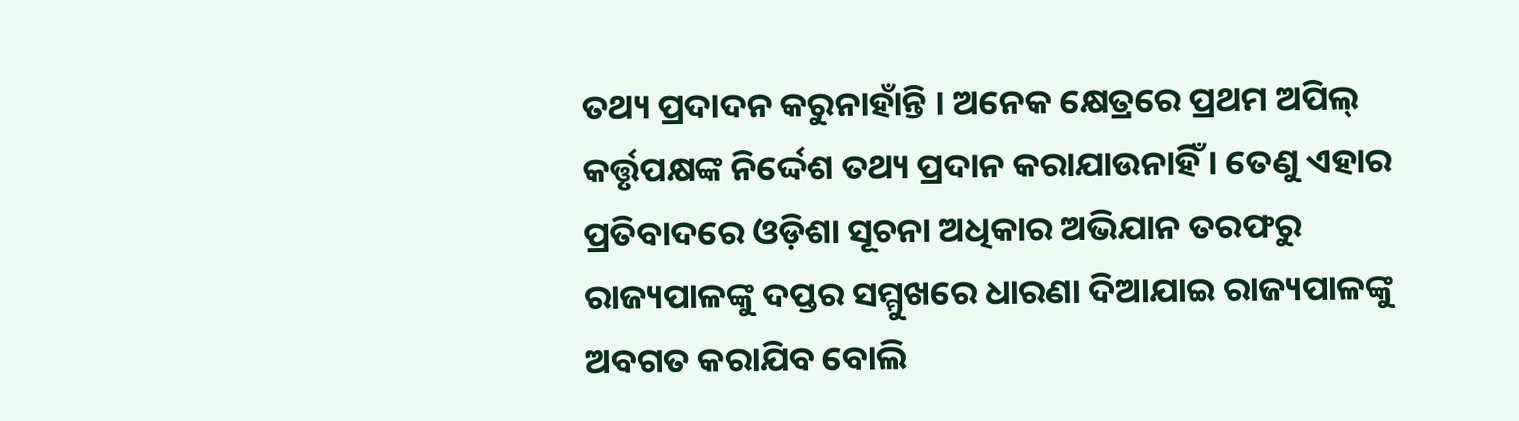ତଥ୍ୟ ପ୍ରଦାଦନ କରୁନାହାଁନ୍ତି । ଅନେକ କ୍ଷେତ୍ରରେ ପ୍ରଥମ ଅପିଲ୍ କର୍ତ୍ତୃପକ୍ଷଙ୍କ ନିର୍ଦ୍ଦେଶ ତଥ୍ୟ ପ୍ରଦାନ କରାଯାଉନାହିଁ । ତେଣୁ ଏହାର ପ୍ରତିବାଦରେ ଓଡ଼ିଶା ସୂଚନା ଅଧିକାର ଅଭିଯାନ ତରଫରୁ ରାଜ୍ୟପାଳଙ୍କୁ ଦପ୍ତର ସମ୍ମୁଖରେ ଧାରଣା ଦିଆଯାଇ ରାଜ୍ୟପାଳଙ୍କୁ ଅବଗତ କରାଯିବ ବୋଲି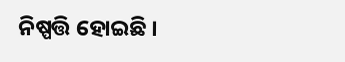ନିଷ୍ପତ୍ତି ହୋଇଛି ।